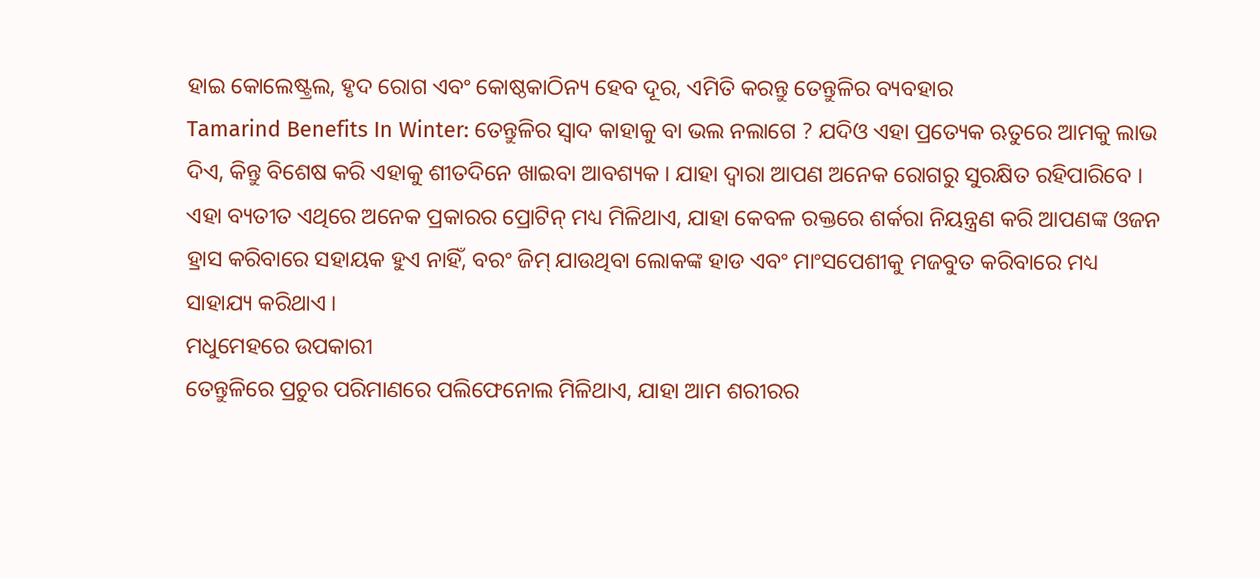ହାଇ କୋଲେଷ୍ଟ୍ରଲ, ହୃଦ ରୋଗ ଏବଂ କୋଷ୍ଠକାଠିନ୍ୟ ହେବ ଦୂର, ଏମିତି କରନ୍ତୁ ତେନ୍ତୁଳିର ବ୍ୟବହାର
Tamarind Benefits In Winter: ତେନ୍ତୁଳିର ସ୍ୱାଦ କାହାକୁ ବା ଭଲ ନଲାଗେ ? ଯଦିଓ ଏହା ପ୍ରତ୍ୟେକ ଋତୁରେ ଆମକୁ ଲାଭ ଦିଏ, କିନ୍ତୁ ବିଶେଷ କରି ଏହାକୁ ଶୀତଦିନେ ଖାଇବା ଆବଶ୍ୟକ । ଯାହା ଦ୍ୱାରା ଆପଣ ଅନେକ ରୋଗରୁ ସୁରକ୍ଷିତ ରହିପାରିବେ ।
ଏହା ବ୍ୟତୀତ ଏଥିରେ ଅନେକ ପ୍ରକାରର ପ୍ରୋଟିନ୍ ମଧ୍ୟ ମିଳିଥାଏ, ଯାହା କେବଳ ରକ୍ତରେ ଶର୍କରା ନିୟନ୍ତ୍ରଣ କରି ଆପଣଙ୍କ ଓଜନ ହ୍ରାସ କରିବାରେ ସହାୟକ ହୁଏ ନାହିଁ, ବରଂ ଜିମ୍ ଯାଉଥିବା ଲୋକଙ୍କ ହାଡ ଏବଂ ମାଂସପେଶୀକୁ ମଜବୁତ କରିବାରେ ମଧ୍ୟ ସାହାଯ୍ୟ କରିଥାଏ ।
ମଧୁମେହରେ ଉପକାରୀ
ତେନ୍ତୁଳିରେ ପ୍ରଚୁର ପରିମାଣରେ ପଲିଫେନୋଲ ମିଳିଥାଏ, ଯାହା ଆମ ଶରୀରର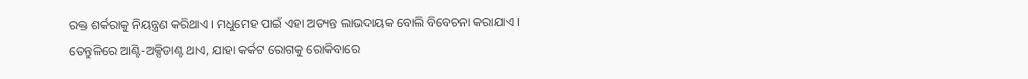ରକ୍ତ ଶର୍କରାକୁ ନିୟନ୍ତ୍ରଣ କରିଥାଏ । ମଧୁମେହ ପାଇଁ ଏହା ଅତ୍ୟନ୍ତ ଲାଭଦାୟକ ବୋଲି ବିବେଚନା କରାଯାଏ ।
ତେନ୍ତୁଳିରେ ଆଣ୍ଟି-ଅକ୍ସିଡାଣ୍ଟ ଥାଏ, ଯାହା କର୍କଟ ରୋଗକୁ ରୋକିବାରେ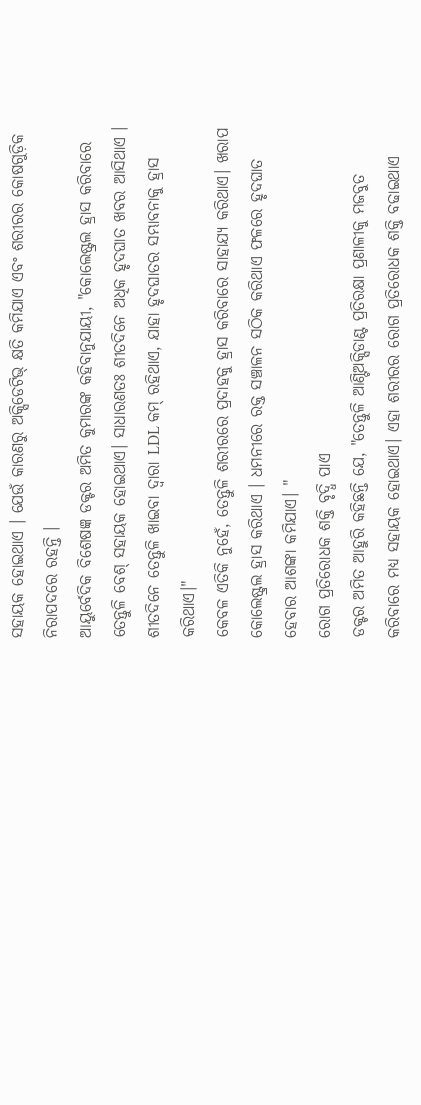ସହାୟକ ହୋଇଥାଏ । ଯେଉଁ କାରଣରୁ ଅକ୍ସିଡେଟିଭ୍ କ୍ଷତି କମିଯାଏ ଏବଂ ଶରୀରର କୋଷଗୁଡ଼ିକ ନିରାପଦରେ ରହନ୍ତି ।
ଆୟୁର୍ବେଦିକ ବିଶେଷଜ୍ଞ ଡକ୍ଟର ଅମିତ କୁମାରଙ୍କ କହିବାନୁଯାୟୀ, "କୋଲେଷ୍ଟ୍ରଲ ହ୍ରାସ କରିବାରେ ତେନ୍ତୁଳି ବେଶ୍ ସହାୟକ ହୋଇଥାଏ। ସାଧାରଣତଃ ଶୀତଦିନେ ଅଧିକ ହୃଦଘାତ ଖବର ଆସିଥାଏ । ଶୀତଦିନେ ତେନ୍ତୁଳି ଖାଇବା ଦ୍ୱାରା LDL କମ୍ ରହିଥାଏ, ଯାହା ହୃଦଘାତର ସମ୍ଭାବନାକୁ ହ୍ରାସ କରିଥାଏ।"
କେବଳ ଏତିକି ନୁହେଁ, ତେନ୍ତୁଳି ଶରୀରରେ ପ୍ରଦାହକୁ ହ୍ରାସ କରିବାରେ ସାହାଯ୍ୟ କରିଥାଏ। ଖରାପ କୋଲେଷ୍ଟ୍ରଲ ହ୍ରାସ କରିଥାଏ । ଧମନୀରେ ରକ୍ତ ସଞ୍ଚାଳନ ସଠିକ କରିଥାଏ ଫଳରେ ହୃଦଘାତ ହେବାର ଆଶଙ୍କା କମିଯାଏ। "
ରୋଗ ପ୍ରତିରୋଧକ ଶକ୍ତି ବୃଦ୍ଧି ପାଏ
ଡକ୍ଟର ଅମିତ ଆହୁରି କହିଛନ୍ତି ଯେ, "ତେନ୍ତୁଳି ଆଣ୍ଟିଅକ୍ସିଡାଣ୍ଟ ପ୍ରତିରକ୍ଷା ପ୍ରଣାଳୀକୁ ମଜବୁତ କରିବାରେ ମଧ୍ୟ ସହାୟକ ହୋଇଥାଏ। ଏହା ଶରୀରର ରୋଗ ପ୍ରତିରୋଧକ ଶକ୍ତି ବଢାଇଥାଏ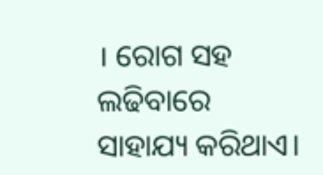। ରୋଗ ସହ ଲଢିବାରେ ସାହାଯ୍ୟ କରିଥାଏ।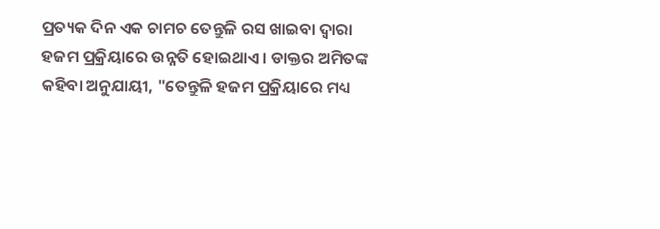ପ୍ରତ୍ୟକ ଦିନ ଏକ ଚାମଚ ତେନ୍ତୁଳି ରସ ଖାଇବା ଦ୍ୱାରା ହଜମ ପ୍ରକ୍ରିୟାରେ ଉନ୍ନତି ହୋଇଥାଏ । ଡାକ୍ତର ଅମିତଙ୍କ କହିବା ଅନୁଯାୟୀ, "ତେନ୍ତୁଳି ହଜମ ପ୍ରକ୍ରିୟାରେ ମଧ୍ୟ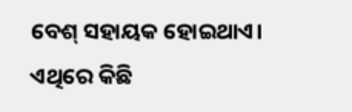ବେଶ୍ ସହାୟକ ହୋଇଥାଏ। ଏଥିରେ କିଛି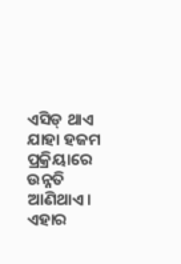ଏସିଡ୍ ଥାଏ ଯାହା ହଜମ ପ୍ରକ୍ରିୟାରେ ଉନ୍ନତି ଆଣିଥାଏ। ଏହାର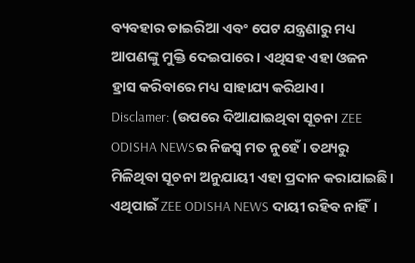ବ୍ୟବହାର ଡାଇରିଆ ଏବଂ ପେଟ ଯନ୍ତ୍ରଣାରୁ ମଧ୍ୟ ଆପଣଙ୍କୁ ମୁକ୍ତି ଦେଇପାରେ। ଏଥିସହ ଏହା ଓଜନ ହ୍ରାସ କରିବାରେ ମଧ୍ୟ ସାହାଯ୍ୟ କରିଥାଏ।
Disclamer: (ଉପରେ ଦିଆଯାଇଥିବା ସୂଚନା ZEE ODISHA NEWSର ନିଜସ୍ୱ ମତ ନୁହେଁ। ତଥ୍ୟରୁ ମିଳିଥିବା ସୂଚନା ଅନୁଯାୟୀ ଏହା ପ୍ରଦାନ କରାଯାଇଛି। ଏଥିପାଇଁ ZEE ODISHA NEWS ଦାୟୀ ରହିବ ନାହିଁ।